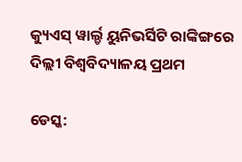କ୍ୟୁଏସ୍ ୱାର୍ଲ୍ଡ ୟୁନିଭର୍ସିଟି ରାଙ୍କିଙ୍ଗରେ ଦିଲ୍ଲୀ ବିଶ୍ୱବିଦ୍ୟାଳୟ ପ୍ରଥମ

ଡେସ୍କ: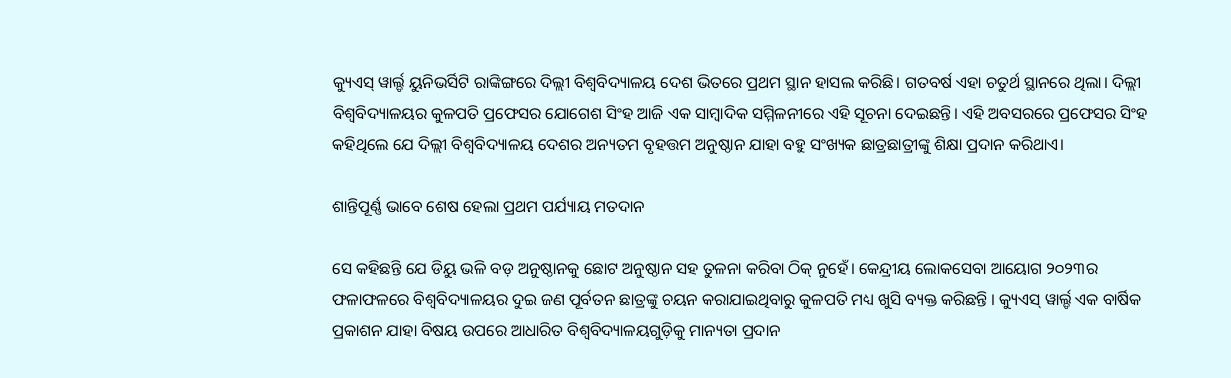କ୍ୟୁଏସ୍ ୱାର୍ଲ୍ଡ ୟୁନିଭର୍ସିଟି ରାଙ୍କିଙ୍ଗରେ ଦିଲ୍ଲୀ ବିଶ୍ୱବିଦ୍ୟାଳୟ ଦେଶ ଭିତରେ ପ୍ରଥମ ସ୍ଥାନ ହାସଲ କରିଛି। ଗତବର୍ଷ ଏହା ଚତୁର୍ଥ ସ୍ଥାନରେ ଥିଲା। ଦିଲ୍ଲୀ ବିଶ୍ୱବିଦ୍ୟାଳୟର କୁଳପତି ପ୍ରଫେସର ଯୋଗେଶ ସିଂହ ଆଜି ଏକ ସାମ୍ବାଦିକ ସମ୍ମିଳନୀରେ ଏହି ସୂଚନା ଦେଇଛନ୍ତି। ଏହି ଅବସରରେ ପ୍ରଫେସର ସିଂହ କହିଥିଲେ ଯେ ଦିଲ୍ଲୀ ବିଶ୍ୱବିଦ୍ୟାଳୟ ଦେଶର ଅନ୍ୟତମ ବୃହତ୍ତମ ଅନୁଷ୍ଠାନ ଯାହା ବହୁ ସଂଖ୍ୟକ ଛାତ୍ରଛାତ୍ରୀଙ୍କୁ ଶିକ୍ଷା ପ୍ରଦାନ କରିଥାଏ।

ଶାନ୍ତିପୂର୍ଣ୍ଣ ଭାବେ ଶେଷ ହେଲା ପ୍ରଥମ ପର୍ଯ୍ୟାୟ ମତଦାନ

ସେ କହିଛନ୍ତି ଯେ ଡିୟୁ ଭଳି ବଡ଼ ଅନୁଷ୍ଠାନକୁ ଛୋଟ ଅନୁଷ୍ଠାନ ସହ ତୁଳନା କରିବା ଠିକ୍ ନୁହେଁ। କେନ୍ଦ୍ରୀୟ ଲୋକସେବା ଆୟୋଗ ୨୦୨୩ର ଫଳାଫଳରେ ବିଶ୍ୱବିଦ୍ୟାଳୟର ଦୁଇ ଜଣ ପୂର୍ବତନ ଛାତ୍ରଙ୍କୁ ଚୟନ କରାଯାଇଥିବାରୁ କୁଳପତି ମଧ୍ୟ ଖୁସି ବ୍ୟକ୍ତ କରିଛନ୍ତି । କ୍ୟୁଏସ୍ ୱାର୍ଲ୍ଡ ଏକ ବାର୍ଷିକ ପ୍ରକାଶନ ଯାହା ବିଷୟ ଉପରେ ଆଧାରିତ ବିଶ୍ୱବିଦ୍ୟାଳୟଗୁଡ଼ିକୁ ମାନ୍ୟତା ପ୍ରଦାନ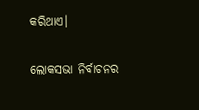କରିଥାଏ।

ଲୋକସଭା ନିର୍ବାଚନର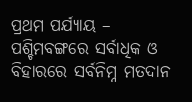ପ୍ରଥମ ପର୍ଯ୍ୟାୟ – ପଶ୍ଚିମବଙ୍ଗରେ ସର୍ବାଧିକ ଓ ବିହାରରେ ସର୍ବନିମ୍ନ ମତଦାନ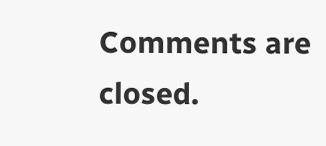Comments are closed.